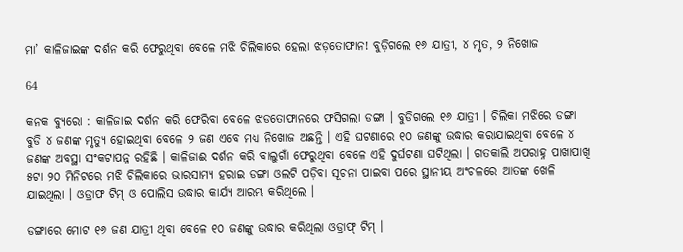ମା’ କାଳିଜାଇଙ୍କ ଦର୍ଶନ କରି ଫେରୁଥିବା ବେଳେ ମଝି ଚିଲିକାରେ ହେଲା ଝଡ଼ତୋଫାନ! ବୁଡ଼ିଗଲେ ୧୬ ଯାତ୍ରୀ, ୪ ମୃତ, ୨ ନିଖୋଜ

64

କନକ ବ୍ୟୁରୋ : କାଳିଜାଇ ଦର୍ଶନ କରି ଫେରିବା ବେଳେ ଝଡତୋଫାନରେ ଫସିଗଲା ଡଙ୍ଗା । ବୁଡିଗଲେ ୧୬ ଯାତ୍ରୀ । ଚିଲିକା ମଝିରେ ଡଙ୍ଗା ବୁଡି ୪ ଜଣଙ୍କ ମୃତ୍ୟୁ ହୋଇଥିବା ବେଳେ ୨ ଜଣ ଏବେ ମଧ୍ୟ ନିଖୋଜ ଅଛନ୍ତି । ଏହି ଘଟଣାରେ ୧୦ ଜଣଙ୍କୁ ଉଦ୍ଧାର କରାଯାଇଥିବା ବେଳେ ୪ ଜଣଙ୍କ ଅବସ୍ଥା ସଂକଟାପନ୍ନ ରହିଛି । କାଳିଜାଈ ଦର୍ଶନ କରି ବାଲୁଗାଁ ଫେରୁଥିବା ବେଳେ ଏହି ଦୁର୍ଘଟଣା ଘଟିଥିଲା । ଗତକାଲି ଅପରାହ୍ନ ପାଖାପାଖି ୫ଟା ୨୦ ମିନିଟରେ ମଝି ଚିଲିକାରେ ଭାରସାମ୍ୟ ହରାଇ ଡଙ୍ଗା ଓଲଟି ପଡ଼ିବା ସୂଚନା ପାଇବା ପରେ ସ୍ଥାନୀୟ ଅଂଚଳରେ ଆତଙ୍କ ଖେଳି ଯାଇଥିଲା । ଓଡ୍ରାଫ ଟିମ୍ ଓ ପୋଲିସ ଉଦ୍ଧାର କାର୍ଯ୍ୟ ଆରମ୍ଭ କରିଥିଲେ ।

ଡଙ୍ଗାରେ ମୋଟ ୧୬ ଜଣ ଯାତ୍ରୀ ଥିବା ବେଳେ ୧୦ ଜଣଙ୍କୁ ଉଦ୍ଧାର କରିଥିଲା ଓଡ୍ରାଫ୍ ଟିମ୍ ।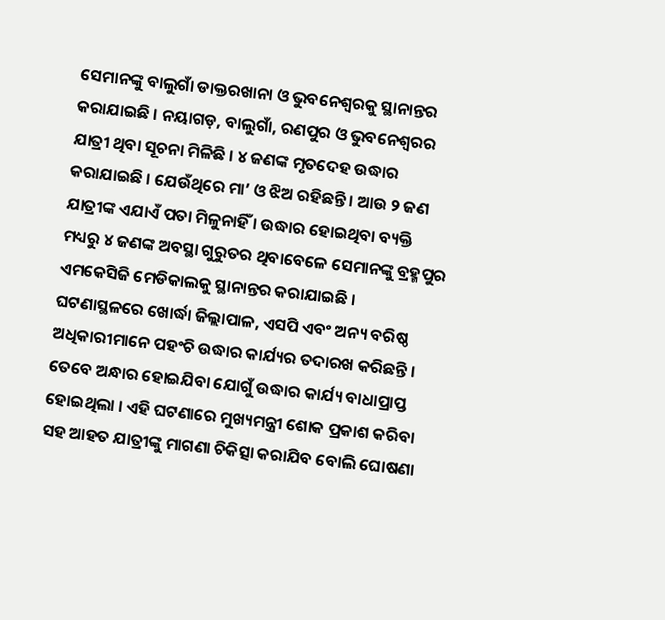ସେମାନଙ୍କୁ ବାଲୁଗାଁ ଡାକ୍ତରଖାନା ଓ ଭୁବନେଶ୍ୱରକୁ ସ୍ଥାନାନ୍ତର କରାଯାଇଛି । ନୟାଗଡ଼, ବାଲୁଗାଁ, ରଣପୁର ଓ ଭୁବନେଶ୍ୱରର ଯାତ୍ରୀ ଥିବା ସୂଚନା ମିଳିଛି । ୪ ଜଣଙ୍କ ମୃତଦେହ ଉଦ୍ଧାର କରାଯାଇଛି । ଯେଉଁଥିରେ ମା’ ଓ ଝିଅ ରହିଛନ୍ତି । ଆଉ ୨ ଜଣ ଯାତ୍ରୀଙ୍କ ଏଯାଏଁ ପତା ମିଳୁନାହିଁ । ଉଦ୍ଧାର ହୋଇଥିବା ବ୍ୟକ୍ତି ମଧ୍ୟରୁ ୪ ଜଣଙ୍କ ଅବସ୍ଥା ଗୁରୁତର ଥିବାବେଳେ ସେମାନଙ୍କୁ ବ୍ରହ୍ମପୁର ଏମକେସିଜି ମେଡିକାଲକୁ ସ୍ଥାନାନ୍ତର କରାଯାଇଛି । ଘଟଣାସ୍ଥଳରେ ଖୋର୍ଦ୍ଧା ଜିଲ୍ଲାପାଳ, ଏସପି ଏବଂ ଅନ୍ୟ ବରିଷ୍ଠ ଅଧିକାରୀମାନେ ପହଂଚି ଉଦ୍ଧାର କାର୍ଯ୍ୟର ତଦାରଖ କରିଛନ୍ତି । ତେବେ ଅନ୍ଧାର ହୋଇଯିବା ଯୋଗୁଁ ଉଦ୍ଧାର କାର୍ଯ୍ୟ ବାଧାପ୍ରାପ୍ତ ହୋଇଥିଲା । ଏହି ଘଟଣାରେ ମୁଖ୍ୟମନ୍ତ୍ରୀ ଶୋକ ପ୍ରକାଶ କରିବା ସହ ଆହତ ଯାତ୍ରୀଙ୍କୁ ମାଗଣା ଚିକିତ୍ସା କରାଯିବ ବୋଲି ଘୋଷଣା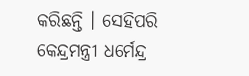କରିଛନ୍ତି । ସେହିପରି କେନ୍ଦ୍ରମନ୍ତ୍ରୀ ଧର୍ମେନ୍ଦ୍ର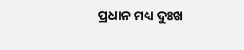ପ୍ରଧାନ ମଧ୍ୟ ଦୁଃଖ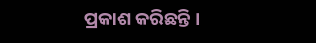ପ୍ରକାଶ କରିଛନ୍ତି ।